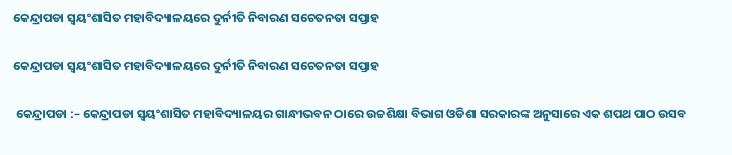କେନ୍ଦ୍ରାପଡା ସ୍ୱୟଂଶାସିତ ମହାବିଦ୍ୟାଳୟରେ ଦୁର୍ନୀତି ନିବାରଣ ସଚେତନତା ସପ୍ତାହ

କେନ୍ଦ୍ରାପଡା ସ୍ୱୟଂଶାସିତ ମହାବିଦ୍ୟାଳୟରେ ଦୁର୍ନୀତି ନିବାରଣ ସଚେତନତା ସପ୍ତାହ

 କେନ୍ଦ୍ରାପଡା :– କେନ୍ଦ୍ରାପଡା ସ୍ୱୟଂଶାସିତ ମହାବିଦ୍ୟାଳୟର ଗାନ୍ଧୀଭବନ ଠାରେ ଉଚ୍ଚଶିକ୍ଷା ବିଭାଗ ଓଡିଶା ସରକାରଙ୍କ ଅନୁସାରେ ଏକ ଶପଥ ପାଠ ଉସବ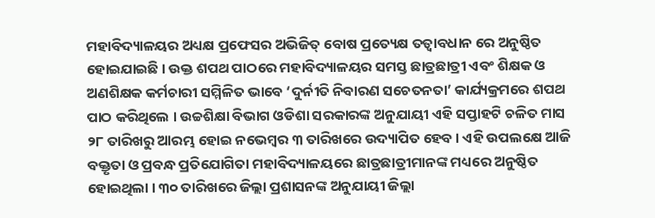ମହାବିଦ୍ୟାଳୟର ଅଧ୍ୟକ୍ଷ ପ୍ରଫେସର ଅଭିଜିତ୍ ବୋଷ ପ୍ରତ୍ୟେକ୍ଷ ତତ୍ୱାବଧାନ ରେ ଅନୁଷ୍ଠିତ ହୋଇଯାଇଛି । ଉକ୍ତ ଶପଥ ପାଠରେ ମହାବିଦ୍ୟାଳୟର ସମସ୍ତ ଛାତ୍ରଛାତ୍ରୀ ଏବଂ ଶିକ୍ଷକ ଓ ଅଣଶିକ୍ଷକ କର୍ମଚାରୀ ସମ୍ମିଳିତ ଭାବେ ‘ଦୁର୍ନୀତି ନିବାରଣ ସଚେତନତା’ କାର୍ଯ୍ୟକ୍ରମରେ ଶପଥ ପାଠ କରିଥିଲେ । ଉଚ୍ଚଶିକ୍ଷା ବିଭାଗ ଓଡିଶା ସରକାରଙ୍କ ଅନୁଯାୟୀ ଏହି ସପ୍ତାହଟି ଚଳିତ ମାସ ୨୮ ତାରିଖରୁ ଆରମ୍ଭ ହୋଇ ନଭେମ୍ବର ୩ ତାରିଖରେ ଉଦ୍ୟାପିତ ହେବ । ଏହି ଉପଲକ୍ଷେ ଆଜି ବକ୍ତୃତା ଓ ପ୍ରବନ୍ଧ ପ୍ରତିଯୋଗିତା ମହାବିଦ୍ୟାଳୟରେ ଛାତ୍ରଛାତ୍ରୀମାନଙ୍କ ମଧ୍ୟରେ ଅନୁଷ୍ଠିତ ହୋଇଥିଲା । ୩୦ ତାରିଖରେ ଜିଲ୍ଲା ପ୍ରଶାସନଙ୍କ ଅନୁଯାୟୀ ଜିଲ୍ଲା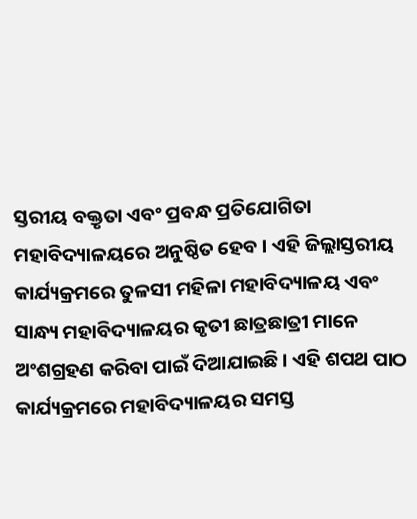ସ୍ତରୀୟ ବକ୍ତୃତା ଏବଂ ପ୍ରବନ୍ଧ ପ୍ରତିଯୋଗିତା ମହାବିଦ୍ୟାଳୟରେ ଅନୁଷ୍ଠିତ ହେବ । ଏହି ଜିଲ୍ଲାସ୍ତରୀୟ କାର୍ଯ୍ୟକ୍ରମରେ ତୁଳସୀ ମହିଳା ମହାବିଦ୍ୟାଳୟ ଏବଂ ସାନ୍ଧ୍ୟ ମହାବିଦ୍ୟାଳୟର କୃତୀ ଛାତ୍ରଛାତ୍ରୀ ମାନେ ଅଂଶଗ୍ରହଣ କରିବା ପାଇଁ ଦିଆଯାଇଛି । ଏହି ଶପଥ ପାଠ କାର୍ଯ୍ୟକ୍ରମରେ ମହାବିଦ୍ୟାଳୟର ସମସ୍ତ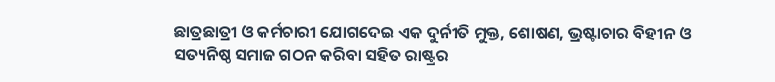ଛାତ୍ରଛାତ୍ରୀ ଓ କର୍ମଚାରୀ ଯୋଗଦେଇ ଏକ ଦୁର୍ନୀତି ମୁକ୍ତ, ଶୋଷଣ, ଭ୍ରଷ୍ଟାଚାର ବିହୀନ ଓ ସତ୍ୟନିଷ୍ଠ ସମାଜ ଗଠନ କରିବା ସହିତ ରାଷ୍ଟ୍ରର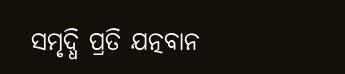ସମୃଦ୍ଧି ପ୍ରତି ଯତ୍ନବାନ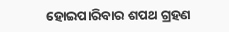ହୋଇପାରିବାର ଶପଥ ଗ୍ରହଣ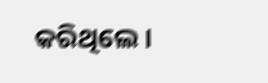କରିଥିଲେ ।